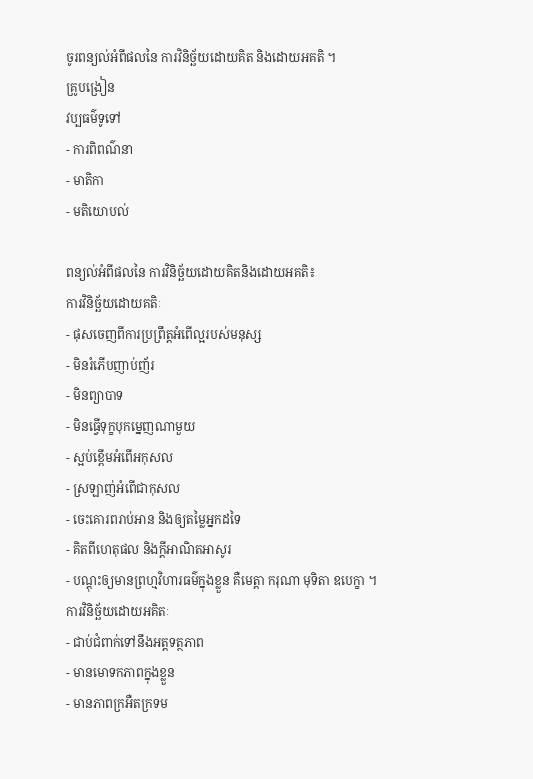ចូរពន្យល់អំពីផលនៃ ការវិនិច្ឆ័យដោយគិត និងដោយអគតិ ។
គ្រូបង្រៀន
វប្បធម៌ទូទៅ
- ការពិពណ៌នា
- មាតិកា
- មតិយោបល់

ពន្យល់អំពីផលនៃ ការវិនិច្ឆ័យដោយគិតនិងដោយអគតិ៖
ការវិនិច្ឆ័យដោយគតិៈ
- ផុសចេញពីការប្រព្រឹត្តអំពើល្អរបស់មនុស្ស
- មិនរំភើបញាប់ញ័រ
- មិនព្យាបាទ
- មិនធ្វើទុក្ខបុកម្នេញណាមួយ
- ស្អប់ខ្ពើមអំពើអកុសល
- ស្រឡាញ់អំពើជាកុសល
- ចេះគោរពរាប់អាន និងឲ្យតម្លៃអ្នកដទៃ
- គិតពីហេតុផល និងក្តីអាណិតអាសូរ
- បណ្តុះឲ្យមានព្រហ្មវិហារធម៌ក្នុងខ្លួន គឺមេត្តា ករុណា មុទិតា ឧបេក្ខា ។
ការវិនិច្ឆ័យដោយអគិតៈ
- ជាប់ជំពាក់ទៅនឹងអត្តទត្ថភាព
- មានមោទកភាពក្នុងខ្លួន
- មានភាពក្រអឺតក្រទម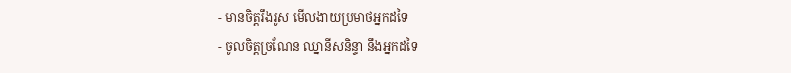- មានចិត្តរឹងរូស មើលងាយប្រមាថអ្នកដទៃ
- ចូលចិត្តច្រណែន ឈ្នានីសនិន្ទា នឹងអ្នកដទៃ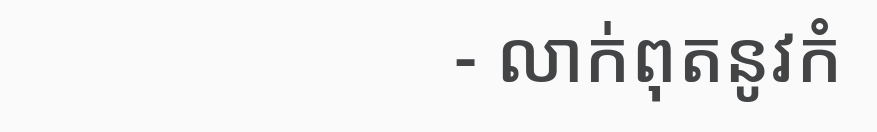- លាក់ពុតនូវកំ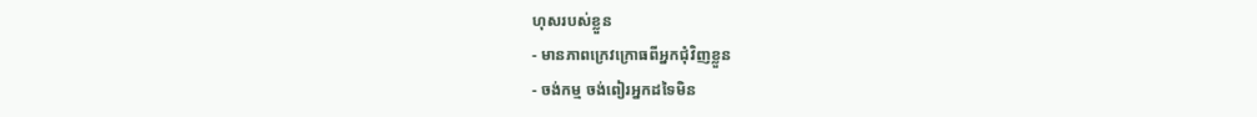ហុសរបស់ខ្លួន
- មានភាពក្រេវក្រោធពីអ្នកជុំវិញខ្លួន
- ចង់កម្ម ចង់ពៀរអ្នកដទៃមិន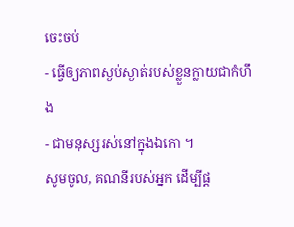ចេះចប់
- ធ្វើឲ្យភាពស្ងប់ស្ងាត់របស់ខ្លួនក្លាយជាកំហឹង
- ជាមនុស្សរស់នៅក្នុងឯកោ ។
សូមចូល, គណនីរបស់អ្នក ដើម្បីផ្ត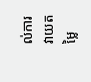ល់ការវាយតម្លៃ